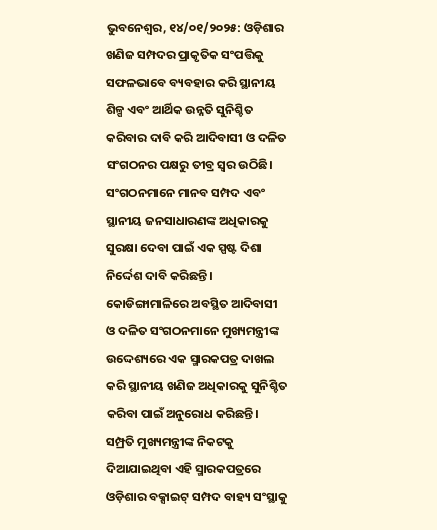ଭୁବନେଶ୍ୱର, ୧୪/୦୧/୨୦୨୫: ଓଡ଼ିଶାର ଖଣିଜ ସମ୍ପଦର ପ୍ରାକୃତିକ ସଂପତ୍ତିକୁ ସଫଳଭାବେ ବ୍ୟବହାର କରି ସ୍ଥାନୀୟ ଶିଳ୍ପ ଏବଂ ଆର୍ଥିକ ଉନ୍ନତି ସୁନିଶ୍ଚିତ କରିବାର ଦାବି କରି ଆଦିବାସୀ ଓ ଦଳିତ ସଂଗଠନର ପକ୍ଷରୁ ତୀବ୍ର ସ୍ୱର ଉଠିଛି। ସଂଗଠନମାନେ ମାନବ ସମ୍ପଦ ଏବଂ ସ୍ଥାନୀୟ ଜନସାଧାରଣଙ୍କ ଅଧିକାରକୁ ସୁରକ୍ଷା ଦେବା ପାଇଁ ଏକ ସ୍ପଷ୍ଟ ଦିଶା ନିର୍ଦ୍ଦେଶ ଦାବି କରିଛନ୍ତି।
କୋଡିଙ୍ଗାମାଳିରେ ଅବସ୍ଥିତ ଆଦିବାସୀ ଓ ଦଳିତ ସଂଗଠନମାନେ ମୁଖ୍ୟମନ୍ତ୍ରୀଙ୍କ ଉଦ୍ଦେଶ୍ୟରେ ଏକ ସ୍ମାରକପତ୍ର ଦାଖଲ କରି ସ୍ଥାନୀୟ ଖଣିଜ ଅଧିକାରକୁ ସୁନିଶ୍ଚିତ କରିବା ପାଇଁ ଅନୁରୋଧ କରିଛନ୍ତି। ସମ୍ପ୍ରତି ମୁଖ୍ୟମନ୍ତ୍ରୀଙ୍କ ନିକଟକୁ ଦିଆଯାଇଥିବା ଏହି ସ୍ମାରକପତ୍ରରେ ଓଡ଼ିଶାର ବକ୍ସାଇଟ୍ ସମ୍ପଦ ବାହ୍ୟ ସଂସ୍ଥାକୁ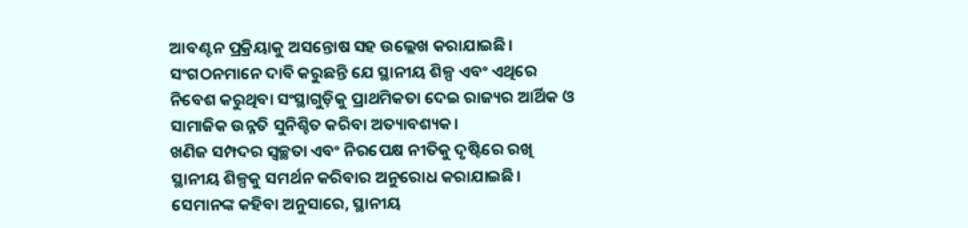ଆବଣ୍ଟନ ପ୍ରକ୍ରିୟାକୁ ଅସନ୍ତୋଷ ସହ ଉଲ୍ଲେଖ କରାଯାଇଛି। ସଂଗଠନମାନେ ଦାବି କରୁଛନ୍ତି ଯେ ସ୍ଥାନୀୟ ଶିଳ୍ପ ଏବଂ ଏଥିରେ ନିବେଶ କରୁଥିବା ସଂସ୍ଥାଗୁଡ଼ିକୁ ପ୍ରାଥମିକତା ଦେଇ ରାଜ୍ୟର ଆର୍ଥିକ ଓ ସାମାଜିକ ଉନ୍ନତି ସୁନିଶ୍ଚିତ କରିବା ଅତ୍ୟାବଶ୍ୟକ।
ଖଣିଜ ସମ୍ପଦର ସ୍ୱଚ୍ଛତା ଏବଂ ନିରପେକ୍ଷ ନୀତିକୁ ଦୃଷ୍ଟିରେ ରଖି ସ୍ଥାନୀୟ ଶିଳ୍ପକୁ ସମର୍ଥନ କରିବାର ଅନୁରୋଧ କରାଯାଇଛି। ସେମାନଙ୍କ କହିବା ଅନୁସାରେ, ସ୍ଥାନୀୟ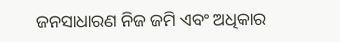ଜନସାଧାରଣ ନିଜ ଜମି ଏବଂ ଅଧିକାର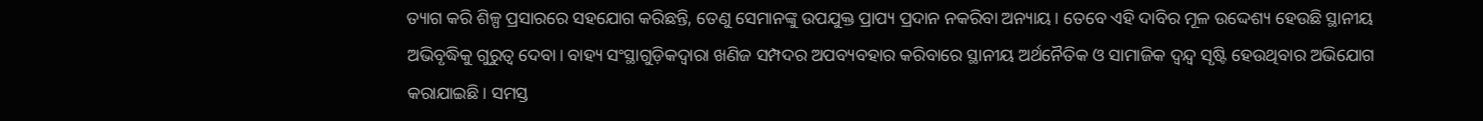ତ୍ୟାଗ କରି ଶିଳ୍ପ ପ୍ରସାରରେ ସହଯୋଗ କରିଛନ୍ତି, ତେଣୁ ସେମାନଙ୍କୁ ଉପଯୁକ୍ତ ପ୍ରାପ୍ୟ ପ୍ରଦାନ ନକରିବା ଅନ୍ୟାୟ। ତେବେ ଏହି ଦାବିର ମୂଳ ଉଦ୍ଦେଶ୍ୟ ହେଉଛି ସ୍ଥାନୀୟ ଅଭିବୃଦ୍ଧିକୁ ଗୁରୁତ୍ୱ ଦେବା। ବାହ୍ୟ ସଂସ୍ଥାଗୁଡ଼ିକଦ୍ୱାରା ଖଣିଜ ସମ୍ପଦର ଅପବ୍ୟବହାର କରିବାରେ ସ୍ଥାନୀୟ ଅର୍ଥନୈତିକ ଓ ସାମାଜିକ ଦ୍ୱନ୍ଦ୍ୱ ସୃଷ୍ଟି ହେଉଥିବାର ଅଭିଯୋଗ କରାଯାଇଛି। ସମସ୍ତ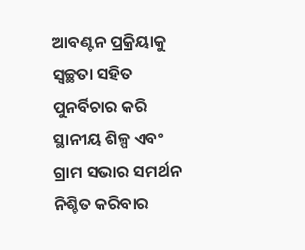ଆବଣ୍ଟନ ପ୍ରକ୍ରିୟାକୁ ସ୍ୱଚ୍ଛତା ସହିତ ପୁନର୍ବିଚାର କରି ସ୍ଥାନୀୟ ଶିଳ୍ପ ଏବଂ ଗ୍ରାମ ସଭାର ସମର୍ଥନ ନିଶ୍ଚିତ କରିବାର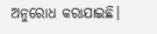ଅନୁରୋଧ କରାଯାଇଛି।